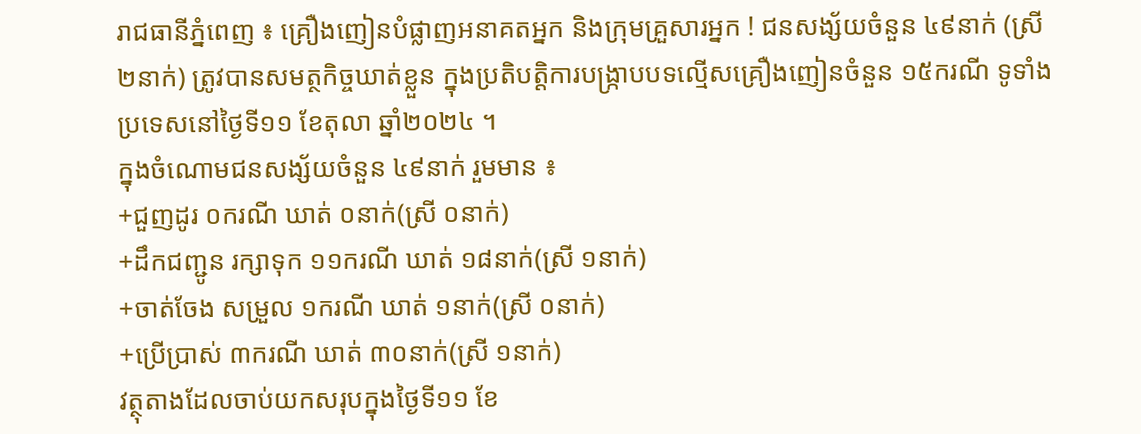រាជធានីភ្នំពេញ ៖ គ្រឿងញៀនបំផ្លាញអនាគតអ្នក និងក្រុមគ្រួសារអ្នក ! ជនសង្ស័យចំនួន ៤៩នាក់ (ស្រី ២នាក់) ត្រូវបានសមត្ថកិច្ចឃាត់ខ្លួន ក្នុងប្រតិបត្តិការបង្ក្រាបបទល្មើសគ្រឿងញៀនចំនួន ១៥ករណី ទូទាំងប្រទេសនៅថ្ងៃទី១១ ខែតុលា ឆ្នាំ២០២៤ ។
ក្នុងចំណោមជនសង្ស័យចំនួន ៤៩នាក់ រួមមាន ៖
+ជួញដូរ ០ករណី ឃាត់ ០នាក់(ស្រី ០នាក់)
+ដឹកជញ្ជូន រក្សាទុក ១១ករណី ឃាត់ ១៨នាក់(ស្រី ១នាក់)
+ចាត់ចែង សម្រួល ១ករណី ឃាត់ ១នាក់(ស្រី ០នាក់)
+ប្រើប្រាស់ ៣ករណី ឃាត់ ៣០នាក់(ស្រី ១នាក់)
វត្ថុតាងដែលចាប់យកសរុបក្នុងថ្ងៃទី១១ ខែ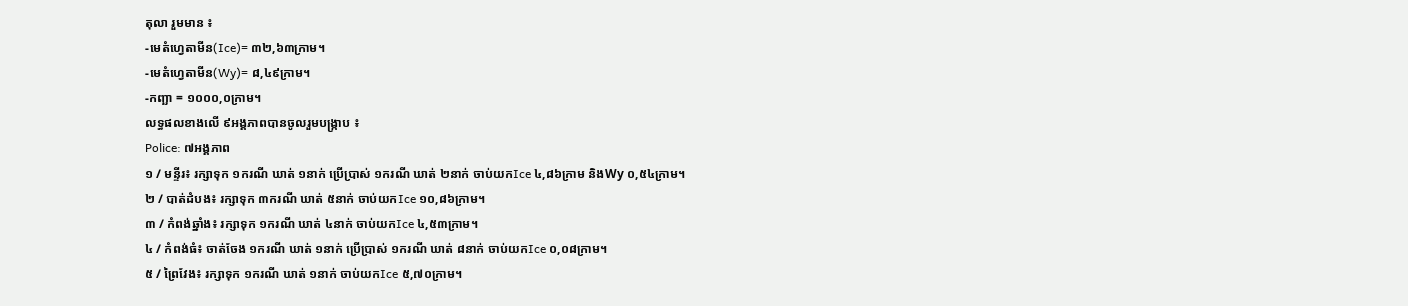តុលា រួមមាន ៖
-មេតំហ្វេតាមីន(Ice)= ៣២,៦៣ក្រាម។
-មេតំហ្វេតាមីន(Wy)= ៨,៤៩ក្រាម។
-កញ្ឆា = ១០០០,០ក្រាម។
លទ្ធផលខាងលើ ៩អង្គភាពបានចូលរួមបង្ក្រាប ៖
Police: ៧អង្គភាព
១ / មន្ទីរ៖ រក្សាទុក ១ករណី ឃាត់ ១នាក់ ប្រើប្រាស់ ១ករណី ឃាត់ ២នាក់ ចាប់យកIce ៤,៨៦ក្រាម និងWy ០,៥៤ក្រាម។
២ / បាត់ដំបង៖ រក្សាទុក ៣ករណី ឃាត់ ៥នាក់ ចាប់យកIce ១០,៨៦ក្រាម។
៣ / កំពង់ឆ្នាំង៖ រក្សាទុក ១ករណី ឃាត់ ៤នាក់ ចាប់យកIce ៤,៥៣ក្រាម។
៤ / កំពង់ធំ៖ ចាត់ចែង ១ករណី ឃាត់ ១នាក់ ប្រើប្រាស់ ១ករណី ឃាត់ ៨នាក់ ចាប់យកIce ០,០៨ក្រាម។
៥ / ព្រៃវែង៖ រក្សាទុក ១ករណី ឃាត់ ១នាក់ ចាប់យកIce ៥,៧០ក្រាម។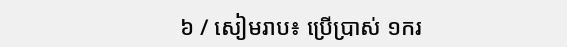៦ / សៀមរាប៖ ប្រើប្រាស់ ១ករ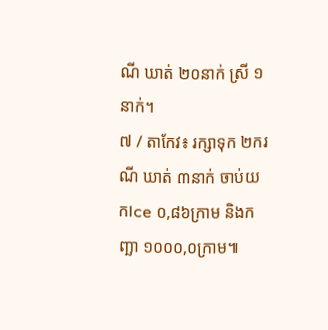ណី ឃាត់ ២០នាក់ ស្រី ១នាក់។
៧ / តាកែវ៖ រក្សាទុក ២ករណី ឃាត់ ៣នាក់ ចាប់យកIce ០,៨៦ក្រាម និងកញ្ឆា ១០០០,០ក្រាម៕